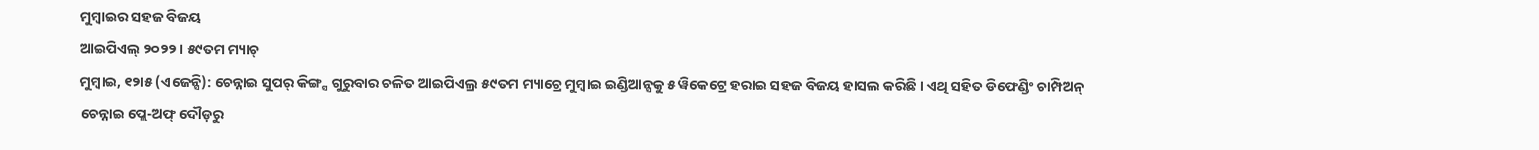ମୁମ୍ବାଇର ସହଜ ବିଜୟ
ଆଇପିଏଲ୍ ୨୦୨୨ । ୫୯ତମ ମ୍ୟାଚ୍
ମୁମ୍ବାଇ, ୧୨ା୫ (ଏଜେନ୍ସି): ଚେନ୍ନାଇ ସୁପର୍ କିଙ୍ଗ୍ସ ଗୁରୁବାର ଚଳିତ ଆଇପିଏଲ୍ର ୫୯ତମ ମ୍ୟାଚ୍ରେ ମୁମ୍ବାଇ ଇଣ୍ଡିଆନ୍ସକୁ ୫ ୱିକେଟ୍ରେ ହରାଇ ସହଜ ବିଜୟ ହାସଲ କରିଛି । ଏଥି ସହିତ ଡିଫେଣ୍ଡିଂ ଚାମ୍ପିଅନ୍ ଚେନ୍ନାଇ ପ୍ଲେ-ଅଫ୍ ଦୌଡ଼ରୁ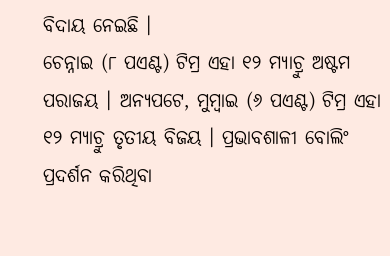ବିଦାୟ ନେଇଛି ।
ଚେନ୍ନାଇ (୮ ପଏଣ୍ଟ) ଟିମ୍ର ଏହା ୧୨ ମ୍ୟାଚ୍ରୁ ଅଷ୍ଟମ ପରାଜୟ । ଅନ୍ୟପଟେ, ମୁମ୍ବାଇ (୬ ପଏଣ୍ଟ) ଟିମ୍ର ଏହା ୧୨ ମ୍ୟାଚ୍ରୁ ତୃତୀୟ ବିଜୟ । ପ୍ରଭାବଶାଳୀ ବୋଲିଂ ପ୍ରଦର୍ଶନ କରିଥିବା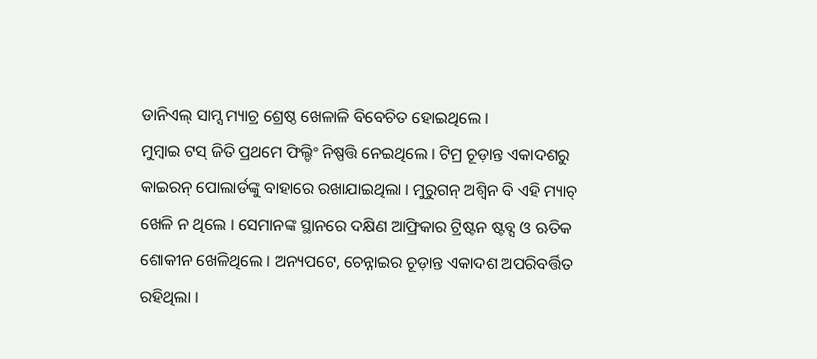ଡାନିଏଲ୍ ସାମ୍ସ ମ୍ୟାଚ୍ର ଶ୍ରେଷ୍ଠ ଖେଳାଳି ବିବେଚିତ ହୋଇଥିଲେ ।
ମୁମ୍ବାଇ ଟସ୍ ଜିତି ପ୍ରଥମେ ଫିଲ୍ଡିଂ ନିଷ୍ପତ୍ତି ନେଇଥିଲେ । ଟିମ୍ର ଚୂଡ଼ାନ୍ତ ଏକାଦଶରୁ କାଇରନ୍ ପୋଲାର୍ଡଙ୍କୁ ବାହାରେ ରଖାଯାଇଥିଲା । ମୁରୁଗନ୍ ଅଶ୍ୱିନ ବି ଏହି ମ୍ୟାଚ୍ ଖେଳି ନ ଥିଲେ । ସେମାନଙ୍କ ସ୍ଥାନରେ ଦକ୍ଷିଣ ଆଫ୍ରିକାର ଟ୍ରିଷ୍ଟନ ଷ୍ଟବ୍ସ ଓ ଋତିକ ଶୋକୀନ ଖେଳିଥିଲେ । ଅନ୍ୟପଟେ, ଚେନ୍ନାଇର ଚୂଡ଼ାନ୍ତ ଏକାଦଶ ଅପରିବର୍ତ୍ତିତ ରହିଥିଲା ।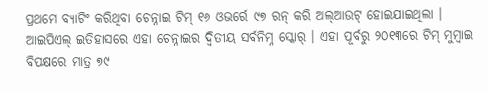ପ୍ରଥମେ ବ୍ୟାଟିଂ କରିଥିବା ଚେନ୍ନାଇ ଟିମ୍ ୧୬ ଓଭର୍ରେ ୯୭ ରନ୍ କରି ଅଲ୍ଆଉଟ୍ ହୋଇଯାଇଥିଲା । ଆଇପିଏଲ୍ ଇତିହାସରେ ଏହା ଚେନ୍ନାଇର ଦ୍ୱିତୀୟ ସର୍ବନିମ୍ନ ସ୍କୋର୍ । ଏହା ପୂର୍ବରୁ ୨୦୧୩ରେ ଟିମ୍ ମୁମ୍ବାଇ ବିପକ୍ଷରେ ମାତ୍ର ୭୯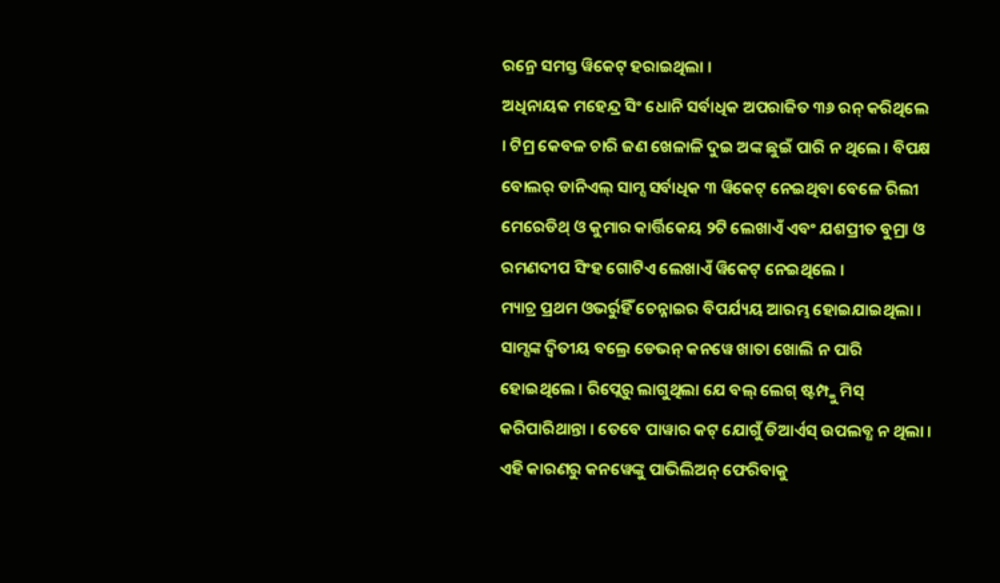ରନ୍ରେ ସମସ୍ତ ୱିକେଟ୍ ହରାଇଥିଲା ।
ଅଧିନାୟକ ମହେନ୍ଦ୍ର ସିଂ ଧୋନି ସର୍ବାଧିକ ଅପରାଜିତ ୩୬ ରନ୍ କରିଥିଲେ । ଟିମ୍ର କେବଳ ଚାରି ଜଣ ଖେଳାଳି ଦୁଇ ଅଙ୍କ ଛୁଇଁ ପାରି ନ ଥିଲେ । ବିପକ୍ଷ ବୋଲର୍ ଡାନିଏଲ୍ ସାମ୍ସ ସର୍ବାଧିକ ୩ ୱିକେଟ୍ ନେଇଥିବା ବେଳେ ରିଲୀ ମେରେଡିଥ୍ ଓ କୁମାର କାର୍ତ୍ତିକେୟ ୨ଟି ଲେଖାଏଁ ଏବଂ ଯଶପ୍ରୀତ ବୁମ୍ରା ଓ ରମଣଦୀପ ସିଂହ ଗୋଟିଏ ଲେଖାଏଁ ୱିକେଟ୍ ନେଇଥିଲେ ।
ମ୍ୟାଚ୍ର ପ୍ରଥମ ଓଭର୍ରୁହିଁ ଚେନ୍ନାଇର ବିପର୍ଯ୍ୟୟ ଆରମ୍ଭ ହୋଇଯାଇଥିଲା । ସାମ୍ସଙ୍କ ଦ୍ୱିତୀୟ ବଲ୍ରେ ଡେଭନ୍ କନୱେ ଖାତା ଖୋଲି ନ ପାରି ହୋଇଥିଲେ । ରିପ୍ଲେରୁ ଲାଗୁଥିଲା ଯେ ବଲ୍ ଲେଗ୍ ଷ୍ଟମ୍ପ୍କୁ ମିସ୍ କରିପାରିଥାନ୍ତା । ତେବେ ପାୱାର କଟ୍ ଯୋଗୁଁ ଡିଆର୍ଏସ୍ ଉପଲବ୍ଧ ନ ଥିଲା । ଏହି କାରଣରୁ କନୱେଙ୍କୁ ପାଭିଲିଅନ୍ ଫେରିବାକୁ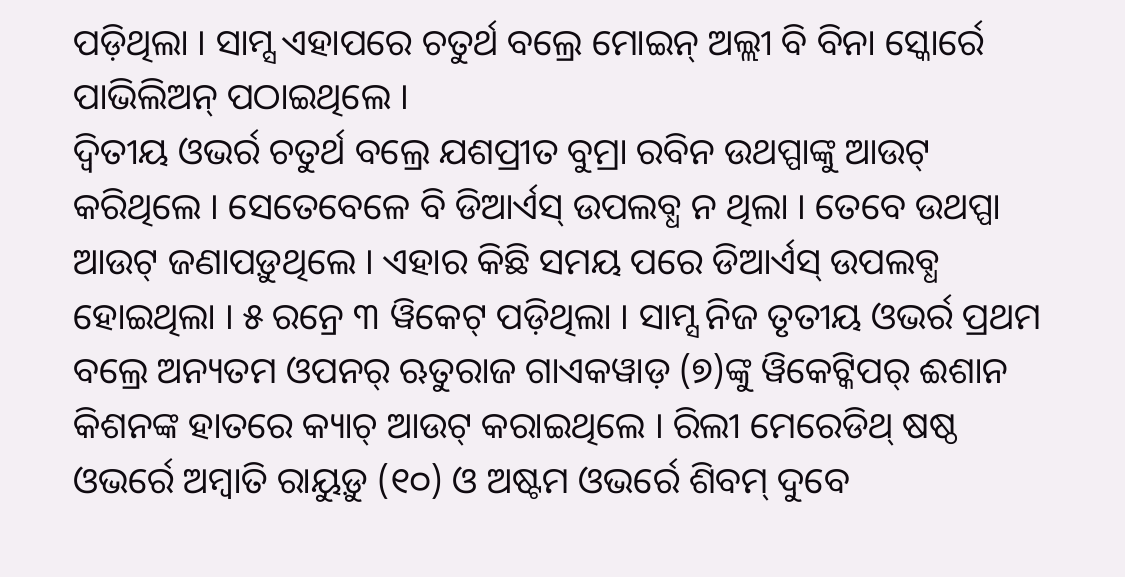ପଡ଼ିଥିଲା । ସାମ୍ସ ଏହାପରେ ଚତୁର୍ଥ ବଲ୍ରେ ମୋଇନ୍ ଅଲ୍ଲୀ ବି ବିନା ସ୍କୋର୍ରେ ପାଭିଲିଅନ୍ ପଠାଇଥିଲେ ।
ଦ୍ୱିତୀୟ ଓଭର୍ର ଚତୁର୍ଥ ବଲ୍ରେ ଯଶପ୍ରୀତ ବୁମ୍ରା ରବିନ ଉଥପ୍ପାଙ୍କୁ ଆଉଟ୍ କରିଥିଲେ । ସେତେବେଳେ ବି ଡିଆର୍ଏସ୍ ଉପଲବ୍ଧ ନ ଥିଲା । ତେବେ ଉଥପ୍ପା ଆଉଟ୍ ଜଣାପଡ଼ୁଥିଲେ । ଏହାର କିଛି ସମୟ ପରେ ଡିଆର୍ଏସ୍ ଉପଲବ୍ଧ ହୋଇଥିଲା । ୫ ରନ୍ରେ ୩ ୱିକେଟ୍ ପଡ଼ିଥିଲା । ସାମ୍ସ ନିଜ ତୃତୀୟ ଓଭର୍ର ପ୍ରଥମ ବଲ୍ରେ ଅନ୍ୟତମ ଓପନର୍ ଋତୁରାଜ ଗାଏକୱାଡ଼ (୭)ଙ୍କୁ ୱିକେଟ୍କିପର୍ ଈଶାନ କିଶନଙ୍କ ହାତରେ କ୍ୟାଚ୍ ଆଉଟ୍ କରାଇଥିଲେ । ରିଲୀ ମେରେଡିଥ୍ ଷଷ୍ଠ ଓଭର୍ରେ ଅମ୍ବାତି ରାୟୁଡ଼ୁ (୧୦) ଓ ଅଷ୍ଟମ ଓଭର୍ରେ ଶିବମ୍ ଦୁବେ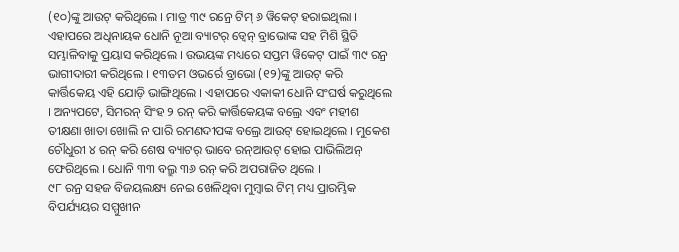(୧୦)ଙ୍କୁ ଆଉଟ୍ କରିଥିଲେ । ମାତ୍ର ୩୯ ରନ୍ରେ ଟିମ୍ ୬ ୱିକେଟ୍ ହରାଇଥିଲା ।
ଏହାପରେ ଅଧିନାୟକ ଧୋନି ନୂଆ ବ୍ୟାଟର୍ ଡ୍ୱେନ୍ ବ୍ରାଭୋଙ୍କ ସହ ମିଶି ସ୍ଥିତି ସମ୍ଭାଳିବାକୁ ପ୍ରୟାସ କରିଥିଲେ । ଉଭୟଙ୍କ ମଧ୍ୟରେ ସପ୍ତମ ୱିକେଟ୍ ପାଇଁ ୩୯ ରନ୍ର ଭାଗୀଦାରୀ କରିଥିଲେ । ୧୩ତମ ଓଭର୍ରେ ବ୍ରାଭୋ (୧୨)ଙ୍କୁ ଆଉଟ୍ କରି କାର୍ତ୍ତିକେୟ ଏହି ଯୋଡ଼ି ଭାଙ୍ଗିଥିଲେ । ଏହାପରେ ଏକାକୀ ଧୋନି ସଂଘର୍ଷ କରୁଥିଲେ । ଅନ୍ୟପଟେ, ସିମରନ୍ ସିଂହ ୨ ରନ୍ କରି କାର୍ତ୍ତିକେୟଙ୍କ ବଲ୍ରେ ଏବଂ ମହୀଶ ତୀକ୍ଷଣା ଖାତା ଖୋଲି ନ ପାରି ରମଣଦୀପଙ୍କ ବଲ୍ରେ ଆଉଟ୍ ହୋଇଥିଲେ । ମୁକେଶ ଚୌଧୁରୀ ୪ ରନ୍ କରି ଶେଷ ବ୍ୟାଟର୍ ଭାବେ ରନ୍ଆଉଟ୍ ହୋଇ ପାଭିଲିଅନ୍ ଫେରିଥିଲେ । ଧୋନି ୩୩ ବଲ୍ରୁ ୩୬ ରନ୍ କରି ଅପରାଜିତ ଥିଲେ ।
୯୮ ରନ୍ର ସହଜ ବିଜୟଲକ୍ଷ୍ୟ ନେଇ ଖେଳିଥିବା ମୁମ୍ବାଇ ଟିମ୍ ମଧ୍ୟ ପ୍ରାରମ୍ଭିକ ବିପର୍ଯ୍ୟୟର ସମ୍ମୁଖୀନ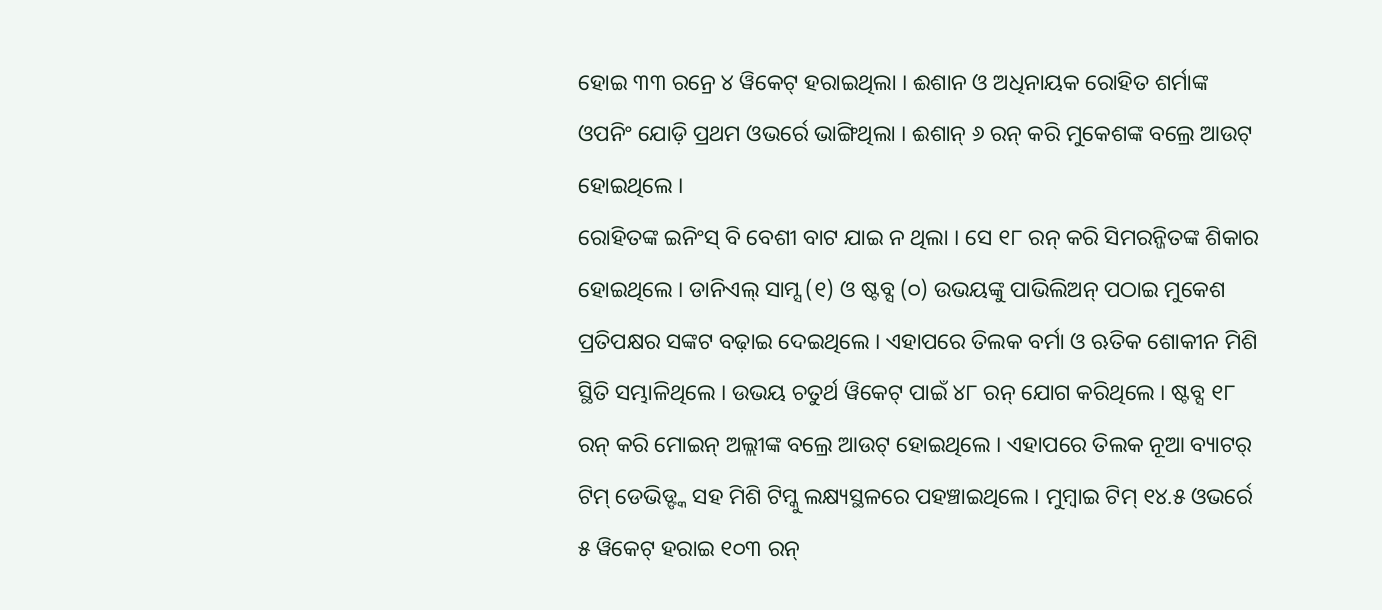ହୋଇ ୩୩ ରନ୍ରେ ୪ ୱିକେଟ୍ ହରାଇଥିଲା । ଈଶାନ ଓ ଅଧିନାୟକ ରୋହିତ ଶର୍ମାଙ୍କ ଓପନିଂ ଯୋଡ଼ି ପ୍ରଥମ ଓଭର୍ରେ ଭାଙ୍ଗିଥିଲା । ଈଶାନ୍ ୬ ରନ୍ କରି ମୁକେଶଙ୍କ ବଲ୍ରେ ଆଉଟ୍ ହୋଇଥିଲେ ।
ରୋହିତଙ୍କ ଇନିଂସ୍ ବି ବେଶୀ ବାଟ ଯାଇ ନ ଥିଲା । ସେ ୧୮ ରନ୍ କରି ସିମରନ୍ଜିତଙ୍କ ଶିକାର ହୋଇଥିଲେ । ଡାନିଏଲ୍ ସାମ୍ସ (୧) ଓ ଷ୍ଟବ୍ସ (୦) ଉଭୟଙ୍କୁ ପାଭିଲିଅନ୍ ପଠାଇ ମୁକେଶ ପ୍ରତିପକ୍ଷର ସଙ୍କଟ ବଢ଼ାଇ ଦେଇଥିଲେ । ଏହାପରେ ତିଲକ ବର୍ମା ଓ ଋତିକ ଶୋକୀନ ମିଶି ସ୍ଥିତି ସମ୍ଭାଳିଥିଲେ । ଉଭୟ ଚତୁର୍ଥ ୱିକେଟ୍ ପାଇଁ ୪୮ ରନ୍ ଯୋଗ କରିଥିଲେ । ଷ୍ଟବ୍ସ ୧୮ ରନ୍ କରି ମୋଇନ୍ ଅଲ୍ଲୀଙ୍କ ବଲ୍ରେ ଆଉଟ୍ ହୋଇଥିଲେ । ଏହାପରେ ତିଲକ ନୂଆ ବ୍ୟାଟର୍ ଟିମ୍ ଡେଭିଡ୍ଙ୍କ ସହ ମିଶି ଟିମ୍କୁ ଲକ୍ଷ୍ୟସ୍ଥଳରେ ପହଞ୍ଚାଇଥିଲେ । ମୁମ୍ବାଇ ଟିମ୍ ୧୪.୫ ଓଭର୍ରେ ୫ ୱିକେଟ୍ ହରାଇ ୧୦୩ ରନ୍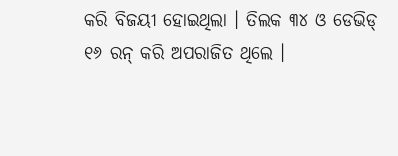କରି ବିଜୟୀ ହୋଇଥିଲା । ତିଲକ ୩୪ ଓ ଡେଭିଡ୍ ୧୬ ରନ୍ କରି ଅପରାଜିତ ଥିଲେ ।